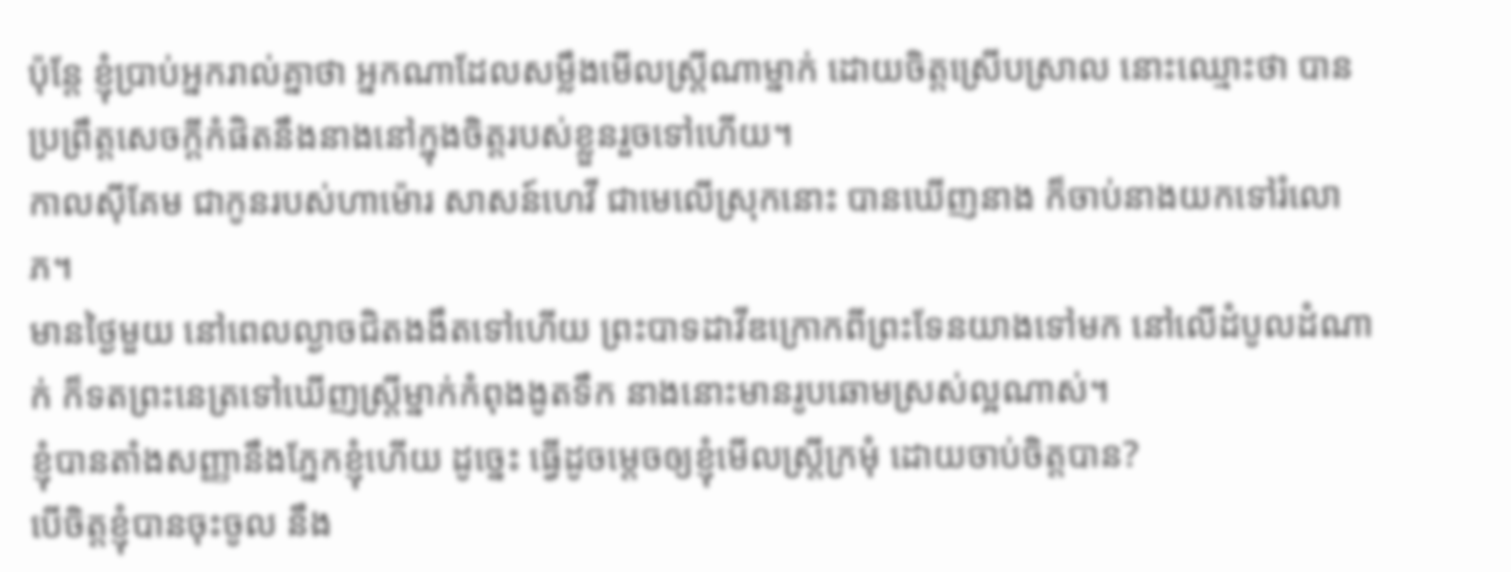ប៉ុន្តែ ខ្ញុំប្រាប់អ្នករាល់គ្នាថា អ្នកណាដែលសម្លឹងមើលស្ត្រីណាម្នាក់ ដោយចិត្តស្រើបស្រាល នោះឈ្មោះថា បានប្រព្រឹត្តសេចក្តីកំផិតនឹងនាងនៅក្នុងចិត្តរបស់ខ្លួនរួចទៅហើយ។
កាលស៊ីគែម ជាកូនរបស់ហាម៉ោរ សាសន៍ហេវី ជាមេលើស្រុកនោះ បានឃើញនាង ក៏ចាប់នាងយកទៅរំលោភ។
មានថ្ងៃមួយ នៅពេលល្ងាចជិតងងឹតទៅហើយ ព្រះបាទដាវីឌក្រោកពីព្រះទែនយាងទៅមក នៅលើដំបូលដំណាក់ ក៏ទតព្រះនេត្រទៅឃើញស្ត្រីម្នាក់កំពុងងូតទឹក នាងនោះមានរូបឆោមស្រស់ល្អណាស់។
ខ្ញុំបានតាំងសញ្ញានឹងភ្នែកខ្ញុំហើយ ដូច្នេះ ធ្វើដូចម្តេចឲ្យខ្ញុំមើលស្ត្រីក្រមុំ ដោយចាប់ចិត្តបាន?
បើចិត្តខ្ញុំបានចុះចូល នឹង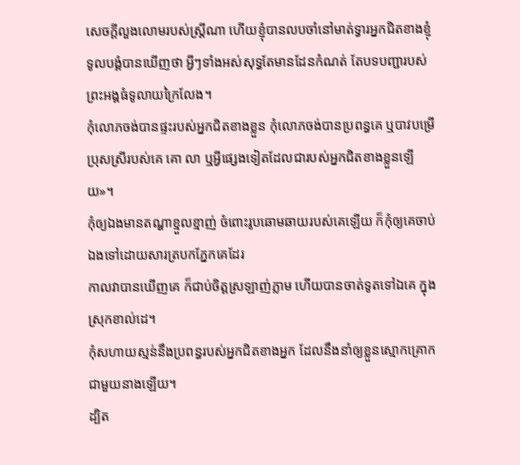សេចក្ដីលួងលោមរបស់ស្ត្រីណា ហើយខ្ញុំបានលបចាំនៅមាត់ទ្វារអ្នកជិតខាងខ្ញុំ
ទូលបង្គំបានឃើញថា អ្វីៗទាំងអស់សុទ្ធតែមានដែនកំណត់ តែបទបញ្ជារបស់ព្រះអង្គធំទូលាយក្រៃលែង។
កុំលោភចង់បានផ្ទះរបស់អ្នកជិតខាងខ្លួន កុំលោភចង់បានប្រពន្ធគេ ឬបាវបម្រើប្រុសស្រីរបស់គេ គោ លា ឬអ្វីផ្សេងទៀតដែលជារបស់អ្នកជិតខាងខ្លួនឡើយ»។
កុំឲ្យឯងមានតណ្ហាខ្មួលខ្មាញ់ ចំពោះរូបឆោមឆាយរបស់គេឡើយ ក៏កុំឲ្យគេចាប់ឯងទៅដោយសារត្របកភ្នែកគេដែរ
កាលវាបានឃើញគេ ក៏ជាប់ចិត្តស្រឡាញ់ភ្លាម ហើយបានចាត់ទូតទៅឯគេ ក្នុងស្រុកខាល់ដេ។
កុំសហាយស្មន់នឹងប្រពន្ធរបស់អ្នកជិតខាងអ្នក ដែលនឹងនាំឲ្យខ្លួនស្មោកគ្រោកជាមួយនាងឡើយ។
ដ្បិត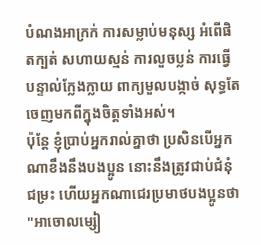បំណងអាក្រក់ ការសម្លាប់មនុស្ស អំពើផិតក្បត់ សហាយស្មន់ ការលួចប្លន់ ការធ្វើបន្ទាល់ក្លែងក្លាយ ពាក្យមួលបង្កាច់ សុទ្ធតែចេញមកពីក្នុងចិត្តទាំងអស់។
ប៉ុន្តែ ខ្ញុំប្រាប់អ្នករាល់គ្នាថា ប្រសិនបើអ្នកណាខឹងនឹងបងប្អូន នោះនឹងត្រូវជាប់ជំនុំជម្រះ ហើយអ្នកណាជេរប្រមាថបងប្អូនថា "អាចោលម្សៀ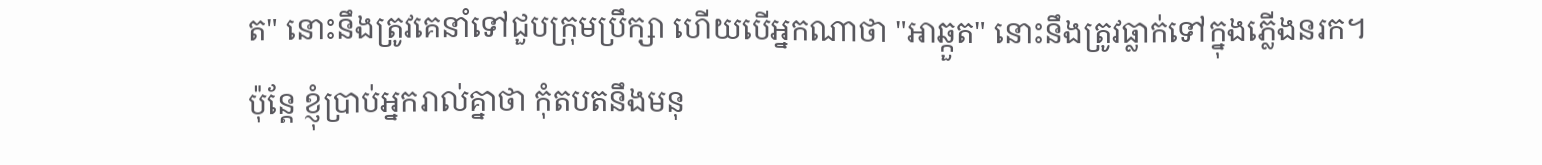ត" នោះនឹងត្រូវគេនាំទៅជួបក្រុមប្រឹក្សា ហើយបើអ្នកណាថា "អាឆ្កួត" នោះនឹងត្រូវធ្លាក់ទៅក្នុងភ្លើងនរក។
ប៉ុន្តែ ខ្ញុំប្រាប់អ្នករាល់គ្នាថា កុំតបតនឹងមនុ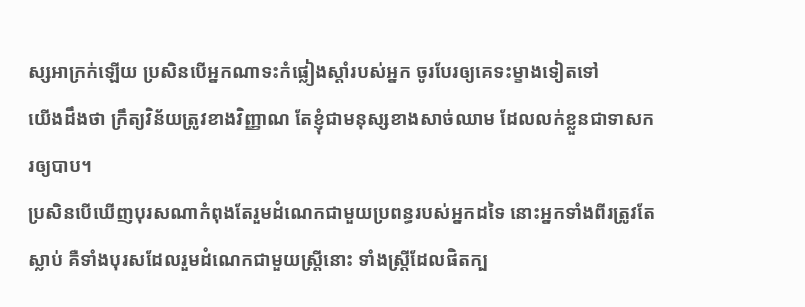ស្សអាក្រក់ឡើយ ប្រសិនបើអ្នកណាទះកំផ្លៀងស្តាំរបស់អ្នក ចូរបែរឲ្យគេទះម្ខាងទៀតទៅ
យើងដឹងថា ក្រឹត្យវិន័យត្រូវខាងវិញ្ញាណ តែខ្ញុំជាមនុស្សខាងសាច់ឈាម ដែលលក់ខ្លួនជាទាសករឲ្យបាប។
ប្រសិនបើឃើញបុរសណាកំពុងតែរួមដំណេកជាមួយប្រពន្ធរបស់អ្នកដទៃ នោះអ្នកទាំងពីរត្រូវតែស្លាប់ គឺទាំងបុរសដែលរួមដំណេកជាមួយស្រ្ដីនោះ ទាំងស្រ្ដីដែលផិតក្ប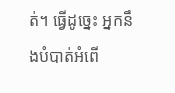ត់។ ធ្វើដូច្នេះ អ្នកនឹងបំបាត់អំពើ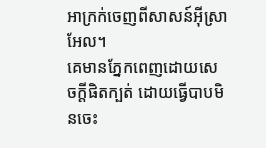អាក្រក់ចេញពីសាសន៍អ៊ីស្រាអែល។
គេមានភ្នែកពេញដោយសេចក្តីផិតក្បត់ ដោយធ្វើបាបមិនចេះ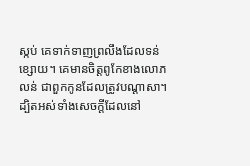ស្កប់ គេទាក់ទាញព្រលឹងដែលទន់ខ្សោយ។ គេមានចិត្តពូកែខាងលោភលន់ ជាពួកកូនដែលត្រូវបណ្ដាសា។
ដ្បិតអស់ទាំងសេចក្ដីដែលនៅ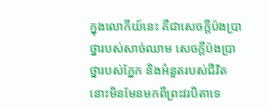ក្នុងលោកីយ៍នេះ គឺជាសេចក្ដីប៉ងប្រាថ្នារបស់សាច់ឈាម សេចក្ដីប៉ងប្រាថ្នារបស់ភ្នែក និងអំនួតរបស់ជីវិត នោះមិនមែនមកពីព្រះវរបិតាទេ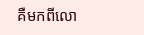គឺមកពីលោ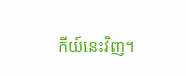កីយ៍នេះវិញ។